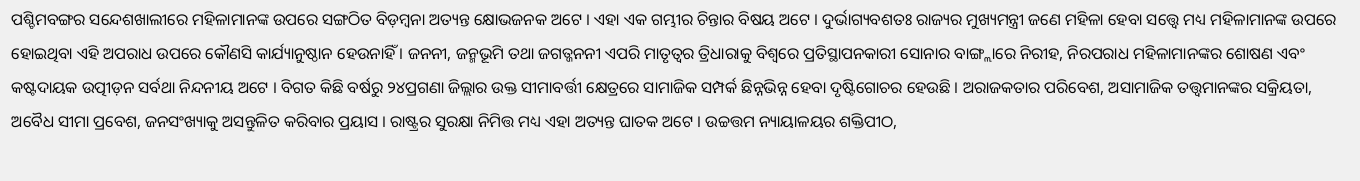ପଶ୍ଚିମବଙ୍ଗର ସନ୍ଦେଶଖାଲୀରେ ମହିଳାମାନଙ୍କ ଉପରେ ସଙ୍ଗଠିତ ବିଡ଼ମ୍ବନା ଅତ୍ୟନ୍ତ କ୍ଷୋଭଜନକ ଅଟେ । ଏହା ଏକ ଗମ୍ଭୀର ଚିନ୍ତାର ବିଷୟ ଅଟେ । ଦୁର୍ଭାଗ୍ୟବଶତଃ ରାଜ୍ୟର ମୁଖ୍ୟମନ୍ତ୍ରୀ ଜଣେ ମହିଳା ହେବା ସତ୍ତ୍ୱେ ମଧ୍ୟ ମହିଳାମାନଙ୍କ ଉପରେ ହୋଇଥିବା ଏହି ଅପରାଧ ଉପରେ କୌଣସି କାର୍ଯ୍ୟାନୁଷ୍ଠାନ ହେଉନାହିଁ । ଜନନୀ, ଜନ୍ମଭୂମି ତଥା ଜଗତ୍ଜନନୀ ଏପରି ମାତୃତ୍ୱର ତ୍ରିଧାରାକୁ ବିଶ୍ୱରେ ପ୍ରତିସ୍ଥାପନକାରୀ ସୋନାର ବାଙ୍ଗ୍ଲାରେ ନିରୀହ, ନିରପରାଧ ମହିଳାମାନଙ୍କର ଶୋଷଣ ଏବଂ କଷ୍ଟଦାୟକ ଉତ୍ପୀଡ଼ନ ସର୍ବଥା ନିନ୍ଦନୀୟ ଅଟେ । ବିଗତ କିଛି ବର୍ଷରୁ ୨୪ପ୍ରଗଣା ଜିଲ୍ଲାର ଉକ୍ତ ସୀମାବର୍ତ୍ତୀ କ୍ଷେତ୍ରରେ ସାମାଜିକ ସମ୍ପର୍କ ଛିନ୍ନଭିନ୍ନ ହେବା ଦୃଷ୍ଟିଗୋଚର ହେଉଛି । ଅରାଜକତାର ପରିବେଶ, ଅସାମାଜିକ ତତ୍ତ୍ୱମାନଙ୍କର ସକ୍ରିୟତା, ଅବୈଧ ସୀମା ପ୍ରବେଶ, ଜନସଂଖ୍ୟାକୁ ଅସନ୍ତୁଳିତ କରିବାର ପ୍ରୟାସ । ରାଷ୍ଟ୍ରର ସୁରକ୍ଷା ନିମିତ୍ତ ମଧ୍ୟ ଏହା ଅତ୍ୟନ୍ତ ଘାତକ ଅଟେ । ଉଚ୍ଚତ୍ତମ ନ୍ୟାୟାଳୟର ଶକ୍ତିପୀଠ,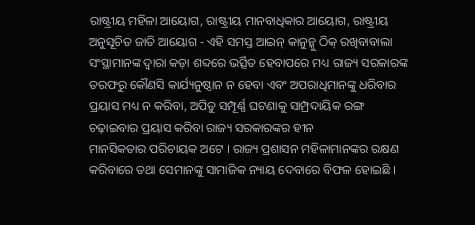ରାଷ୍ଟ୍ରୀୟ ମହିଳା ଆୟୋଗ, ରାଷ୍ଟ୍ରୀୟ ମାନବାଧିକାର ଆୟୋଗ, ରାଷ୍ଟ୍ରୀୟ ଅନୁସୂଚିତ ଜାତି ଆୟୋଗ - ଏହି ସମସ୍ତ ଆଇନ୍ କାନୁନ୍କୁ ଠିକ୍ ରଖିବାବାଲା ସଂସ୍ଥାମାନଙ୍କ ଦ୍ୱାରା କଡ଼ା ଶବ୍ଦରେ ଭର୍ତ୍ସିତ ହେବାପରେ ମଧ୍ୟ ରାଜ୍ୟ ସରକାରଙ୍କ ତରଫରୁ କୌଣସି କାର୍ଯ୍ୟନୁଷ୍ଠାନ ନ ହେବା ଏବଂ ଅପରାଧିମାନଙ୍କୁ ଧରିବାର ପ୍ରୟାସ ମଧ୍ୟ ନ କରିବା, ଅପିତୁ ସମ୍ପୂର୍ଣ୍ଣ ଘଟଣାକୁ ସାମ୍ପ୍ରଦାୟିକ ରଙ୍ଗ ଚଢ଼ାଇବାର ପ୍ରୟାସ କରିବା ରାଜ୍ୟ ସରକାରଙ୍କର ହୀନ
ମାନସିକତାର ପରିଚାୟକ ଅଟେ । ରାଜ୍ୟ ପ୍ରଶାସନ ମହିଳାମାନଙ୍କର ରକ୍ଷଣ କରିବାରେ ତଥା ସେମାନଙ୍କୁ ସାମାଜିକ ନ୍ୟାୟ ଦେବାରେ ବିଫଳ ହୋଇଛି ।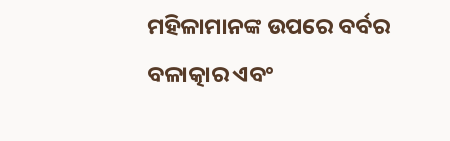ମହିଳାମାନଙ୍କ ଉପରେ ବର୍ବର ବଳାତ୍କାର ଏବଂ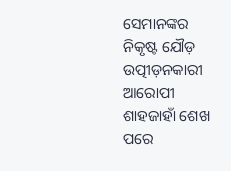ସେମାନଙ୍କର ନିକୃଷ୍ଟ ଯୌଡ଼ ଉତ୍ପୀଡ଼ନକାରୀ ଆରୋପୀ ଶାହଜାହାଁ ଶେଖ ପରେ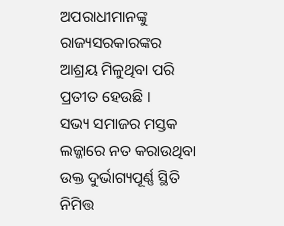ଅପରାଧୀମାନଙ୍କୁ ରାଜ୍ୟସରକାରଙ୍କର ଆଶ୍ରୟ ମିଳୁଥିବା ପରି ପ୍ରତୀତ ହେଉଛି ।
ସଭ୍ୟ ସମାଜର ମସ୍ତକ ଲଜ୍ଜାରେ ନତ କରାଉଥିବା ଉକ୍ତ ଦୁର୍ଭାଗ୍ୟପୂର୍ଣ୍ଣ ସ୍ଥିତି ନିମିତ୍ତ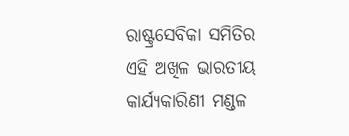ରାଷ୍ଟ୍ରସେବିକା ସମିତିର ଏହି ଅଖିଳ ଭାରତୀୟ କାର୍ଯ୍ୟକାରିଣୀ ମଣ୍ଡଳ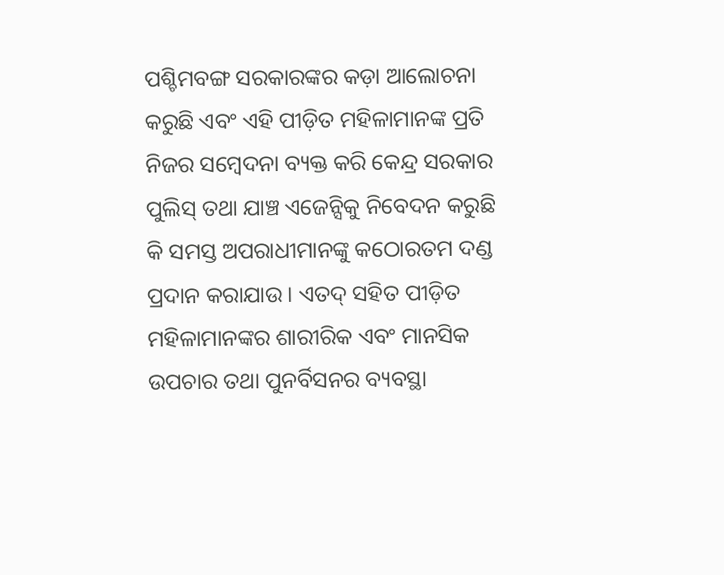ପଶ୍ଚିମବଙ୍ଗ ସରକାରଙ୍କର କଡ଼ା ଆଲୋଚନା କରୁଛି ଏବଂ ଏହି ପୀଡ଼ିତ ମହିଳାମାନଙ୍କ ପ୍ରତି ନିଜର ସମ୍ବେଦନା ବ୍ୟକ୍ତ କରି କେନ୍ଦ୍ର ସରକାର ପୁଲିସ୍ ତଥା ଯାଞ୍ଚ ଏଜେନ୍ସିକୁ ନିବେଦନ କରୁଛି କି ସମସ୍ତ ଅପରାଧୀମାନଙ୍କୁ କଠୋରତମ ଦଣ୍ଡ ପ୍ରଦାନ କରାଯାଉ । ଏତଦ୍ ସହିତ ପୀଡ଼ିତ ମହିଳାମାନଙ୍କର ଶାରୀରିକ ଏବଂ ମାନସିକ ଉପଚାର ତଥା ପୁନର୍ବିସନର ବ୍ୟବସ୍ଥା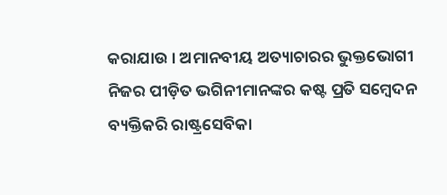କରାଯାଉ । ଅମାନବୀୟ ଅତ୍ୟାଚାରର ଭୁକ୍ତଭୋଗୀ ନିଜର ପୀଡ଼ିତ ଭଗିନୀମାନଙ୍କର କଷ୍ଟ ପ୍ରତି ସମ୍ବେଦନ ବ୍ୟକ୍ତିକରି ରାଷ୍ଟ୍ରସେବିକା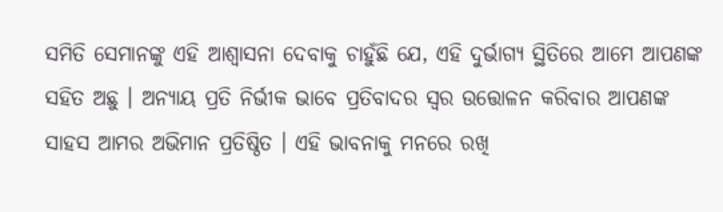ସମିତି ସେମାନଙ୍କୁ ଏହି ଆଶ୍ୱାସନା ଦେବାକୁ ଚାହୁଁଛି ଯେ, ଏହି ଦୁର୍ଭାଗ୍ୟ ସ୍ଥିତିରେ ଆମେ ଆପଣଙ୍କ ସହିତ ଅଛୁ । ଅନ୍ୟାୟ ପ୍ରତି ନିର୍ଭୀକ ଭାବେ ପ୍ରତିବାଦର ସ୍ୱର ଉତ୍ତୋଳନ କରିବାର ଆପଣଙ୍କ ସାହସ ଆମର ଅଭିମାନ ପ୍ରତିଷ୍ଠିତ । ଏହି ଭାବନାକୁ ମନରେ ରଖି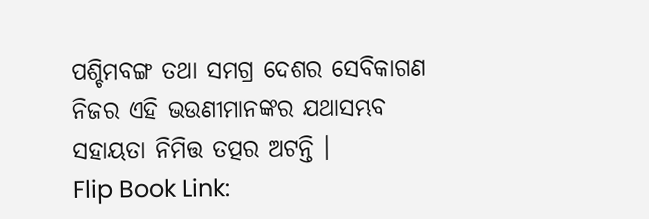ପଶ୍ଚିମବଙ୍ଗ ତଥା ସମଗ୍ର ଦେଶର ସେବିକାଗଣ ନିଜର ଏହି ଭଉଣୀମାନଙ୍କର ଯଥାସମ୍ଭବ ସହାୟତା ନିମିତ୍ତ ତତ୍ପର ଅଟନ୍ତି ।
Flip Book Link: